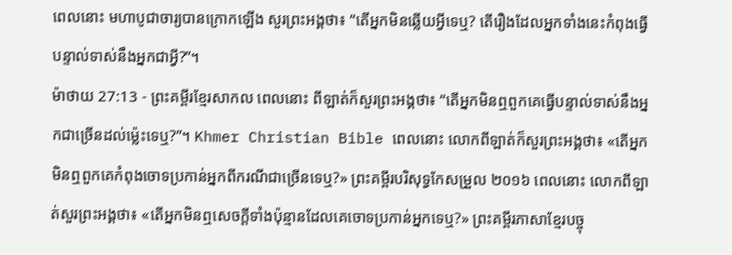ពេលនោះ មហាបូជាចារ្យបានក្រោកឡើង សួរព្រះអង្គថា៖ “តើអ្នកមិនឆ្លើយអ្វីទេឬ? តើរឿងដែលអ្នកទាំងនេះកំពុងធ្វើបន្ទាល់ទាស់នឹងអ្នកជាអ្វី?”។
ម៉ាថាយ 27:13 - ព្រះគម្ពីរខ្មែរសាកល ពេលនោះ ពីឡាត់ក៏សួរព្រះអង្គថា៖ “តើអ្នកមិនឮពួកគេធ្វើបន្ទាល់ទាស់នឹងអ្នកជាច្រើនដល់ម្ល៉េះទេឬ?”។ Khmer Christian Bible ពេលនោះ លោកពីឡាត់ក៏សួរព្រះអង្គថា៖ «តើអ្នកមិនឮពួកគេកំពុងចោទប្រកាន់អ្នកពីករណីជាច្រើនទេឬ?» ព្រះគម្ពីរបរិសុទ្ធកែសម្រួល ២០១៦ ពេលនោះ លោកពីឡាត់សួរព្រះអង្គថា៖ «តើអ្នកមិនឮសេចក្ដីទាំងប៉ុន្មានដែលគេចោទប្រកាន់អ្នកទេឬ?» ព្រះគម្ពីរភាសាខ្មែរបច្ចុ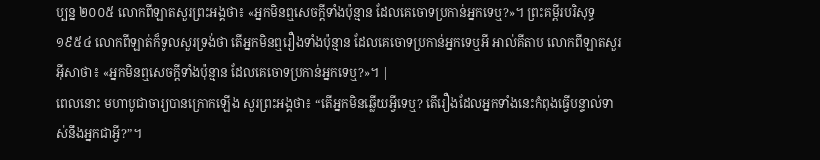ប្បន្ន ២០០៥ លោកពីឡាតសួរព្រះអង្គថា៖ «អ្នកមិនឮសេចក្ដីទាំងប៉ុន្មាន ដែលគេចោទប្រកាន់អ្នកទេឬ?»។ ព្រះគម្ពីរបរិសុទ្ធ ១៩៥៤ លោកពីឡាត់ក៏ទូលសួរទ្រង់ថា តើអ្នកមិនឮរឿងទាំងប៉ុន្មាន ដែលគេចោទប្រកាន់អ្នកទេឬអី អាល់គីតាប លោកពីឡាតសួរអ៊ីសាថា៖ «អ្នកមិនឮសេចក្ដីទាំងប៉ុន្មាន ដែលគេចោទប្រកាន់អ្នកទេឬ?»។ |
ពេលនោះ មហាបូជាចារ្យបានក្រោកឡើង សួរព្រះអង្គថា៖ “តើអ្នកមិនឆ្លើយអ្វីទេឬ? តើរឿងដែលអ្នកទាំងនេះកំពុងធ្វើបន្ទាល់ទាស់នឹងអ្នកជាអ្វី?”។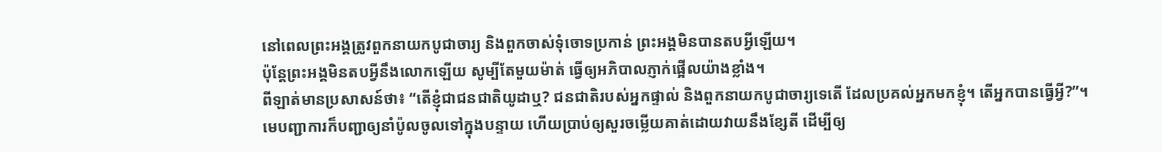នៅពេលព្រះអង្គត្រូវពួកនាយកបូជាចារ្យ និងពួកចាស់ទុំចោទប្រកាន់ ព្រះអង្គមិនបានតបអ្វីឡើយ។
ប៉ុន្តែព្រះអង្គមិនតបអ្វីនឹងលោកឡើយ សូម្បីតែមួយម៉ាត់ ធ្វើឲ្យអភិបាលភ្ញាក់ផ្អើលយ៉ាងខ្លាំង។
ពីឡាត់មានប្រសាសន៍ថា៖ “តើខ្ញុំជាជនជាតិយូដាឬ? ជនជាតិរបស់អ្នកផ្ទាល់ និងពួកនាយកបូជាចារ្យទេតើ ដែលប្រគល់អ្នកមកខ្ញុំ។ តើអ្នកបានធ្វើអ្វី?”។
មេបញ្ជាការក៏បញ្ជាឲ្យនាំប៉ូលចូលទៅក្នុងបន្ទាយ ហើយប្រាប់ឲ្យសួរចម្លើយគាត់ដោយវាយនឹងខ្សែតី ដើម្បីឲ្យ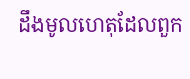ដឹងមូលហេតុដែលពួក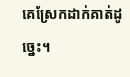គេស្រែកដាក់គាត់ដូច្នេះ។